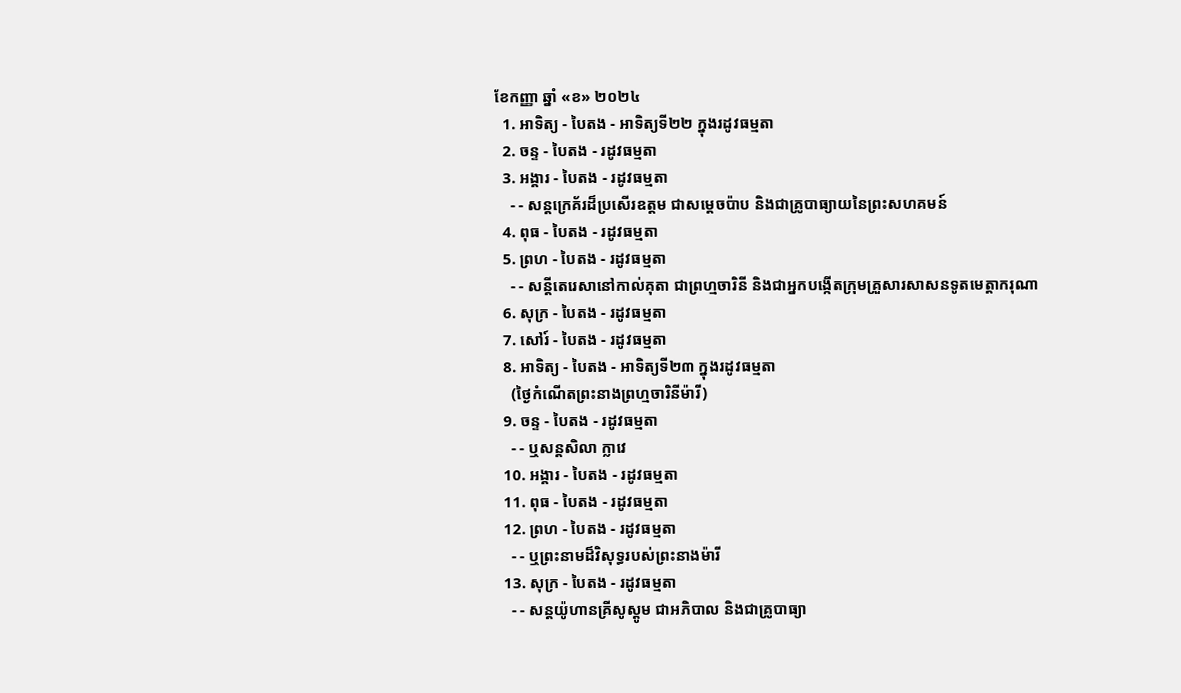ខែកញ្ញា ឆ្នាំ «ខ» ២០២៤
  1. អាទិត្យ - បៃតង - អាទិត្យទី២២ ក្នុងរដូវធម្មតា
  2. ចន្ទ - បៃតង - រដូវធម្មតា
  3. អង្គារ - បៃតង - រដូវធម្មតា
    - - សន្តក្រេគ័រដ៏ប្រសើរឧត្តម ជាសម្ដេចប៉ាប និងជាគ្រូបាធ្យាយនៃព្រះសហគមន៍
  4. ពុធ - បៃតង - រដូវធម្មតា
  5. ព្រហ - បៃតង - រដូវធម្មតា
    - - សន្តីតេរេសានៅកាល់គុតា ជាព្រហ្មចារិនី និងជាអ្នកបង្កើតក្រុមគ្រួសារសាសនទូតមេត្ដាករុណា
  6. សុក្រ - បៃតង - រដូវធម្មតា
  7. សៅរ៍ - បៃតង - រដូវធម្មតា
  8. អាទិត្យ - បៃតង - អាទិត្យទី២៣ ក្នុងរដូវធម្មតា
    (ថ្ងៃកំណើតព្រះនាងព្រហ្មចារិនីម៉ារី)
  9. ចន្ទ - បៃតង - រដូវធម្មតា
    - - ឬសន្តសិលា ក្លាវេ
  10. អង្គារ - បៃតង - រដូវធម្មតា
  11. ពុធ - បៃតង - រដូវធម្មតា
  12. ព្រហ - បៃតង - រដូវធម្មតា
    - - ឬព្រះនាមដ៏វិសុទ្ធរបស់ព្រះនាងម៉ារី
  13. សុក្រ - បៃតង - រដូវធម្មតា
    - - សន្តយ៉ូហានគ្រីសូស្តូម ជាអភិបាល និងជាគ្រូបាធ្យា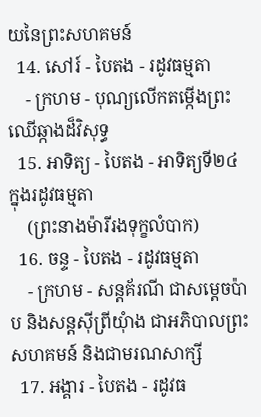យនៃព្រះសហគមន៍
  14. សៅរ៍ - បៃតង - រដូវធម្មតា
    - ក្រហម - បុណ្យលើកតម្កើងព្រះឈើឆ្កាងដ៏វិសុទ្ធ
  15. អាទិត្យ - បៃតង - អាទិត្យទី២៤ ក្នុងរដូវធម្មតា
    (ព្រះនាងម៉ារីរងទុក្ខលំបាក)
  16. ចន្ទ - បៃតង - រដូវធម្មតា
    - ក្រហម - សន្តគ័រណី ជាសម្ដេចប៉ាប និងសន្តស៊ីព្រីយុំាង ជាអភិបាលព្រះសហគមន៍ និងជាមរណសាក្សី
  17. អង្គារ - បៃតង - រដូវធ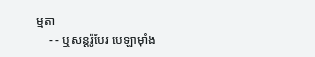ម្មតា
    - - ឬសន្តរ៉ូបែរ បេឡាម៉ាំង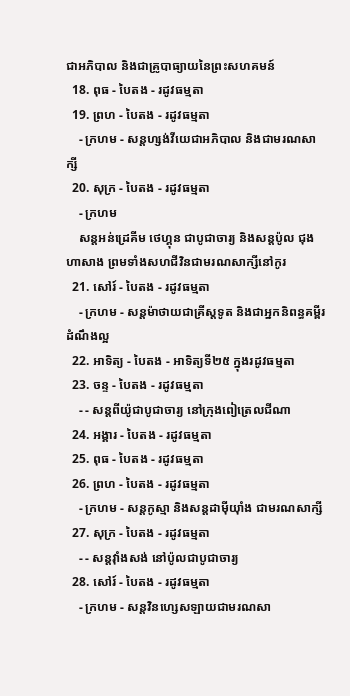ជាអភិបាល និងជាគ្រូបាធ្យាយនៃព្រះសហគមន៍
  18. ពុធ - បៃតង - រដូវធម្មតា
  19. ព្រហ - បៃតង - រដូវធម្មតា
    - ក្រហម - សន្តហ្សង់វីយេជាអភិបាល និងជាមរណសាក្សី
  20. សុក្រ - បៃតង - រដូវធម្មតា
    - ក្រហម
    សន្តអន់ដ្រេគីម ថេហ្គុន ជាបូជាចារ្យ និងសន្តប៉ូល ជុងហាសាង ព្រមទាំងសហជីវិនជាមរណសាក្សីនៅកូរ
  21. សៅរ៍ - បៃតង - រដូវធម្មតា
    - ក្រហម - សន្តម៉ាថាយជាគ្រីស្តទូត និងជាអ្នកនិពន្ធគម្ពីរដំណឹងល្អ
  22. អាទិត្យ - បៃតង - អាទិត្យទី២៥ ក្នុងរដូវធម្មតា
  23. ចន្ទ - បៃតង - រដូវធម្មតា
    - - សន្តពីយ៉ូជាបូជាចារ្យ នៅក្រុងពៀត្រេលជីណា
  24. អង្គារ - បៃតង - រដូវធម្មតា
  25. ពុធ - បៃតង - រដូវធម្មតា
  26. ព្រហ - បៃតង - រដូវធម្មតា
    - ក្រហម - សន្តកូស្មា និងសន្តដាម៉ីយុាំង ជាមរណសាក្សី
  27. សុក្រ - បៃតង - រដូវធម្មតា
    - - សន្តវុាំងសង់ នៅប៉ូលជាបូជាចារ្យ
  28. សៅរ៍ - បៃតង - រដូវធម្មតា
    - ក្រហម - សន្តវិនហ្សេសឡាយជាមរណសា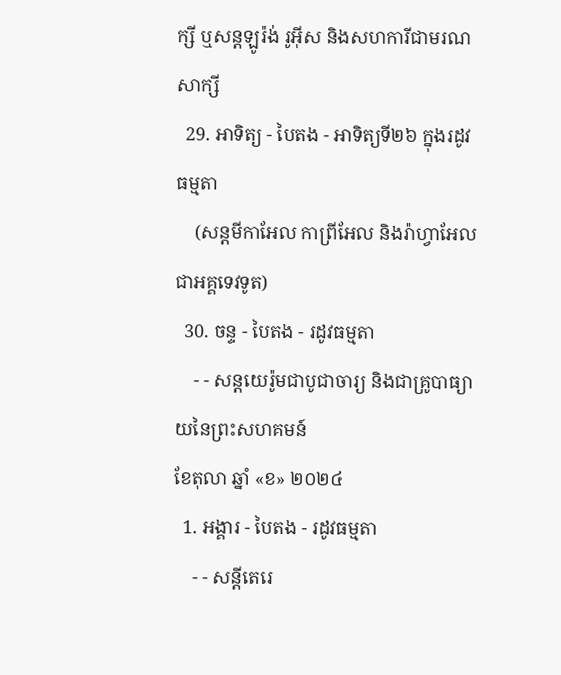ក្សី ឬសន្តឡូរ៉ង់ រូអ៊ីស និងសហការីជាមរណសាក្សី
  29. អាទិត្យ - បៃតង - អាទិត្យទី២៦ ក្នុងរដូវធម្មតា
    (សន្តមីកាអែល កាព្រីអែល និងរ៉ាហ្វាអែលជាអគ្គទេវទូត)
  30. ចន្ទ - បៃតង - រដូវធម្មតា
    - - សន្ដយេរ៉ូមជាបូជាចារ្យ និងជាគ្រូបាធ្យាយនៃព្រះសហគមន៍
ខែតុលា ឆ្នាំ «ខ» ២០២៤
  1. អង្គារ - បៃតង - រដូវធម្មតា
    - - សន្តីតេរេ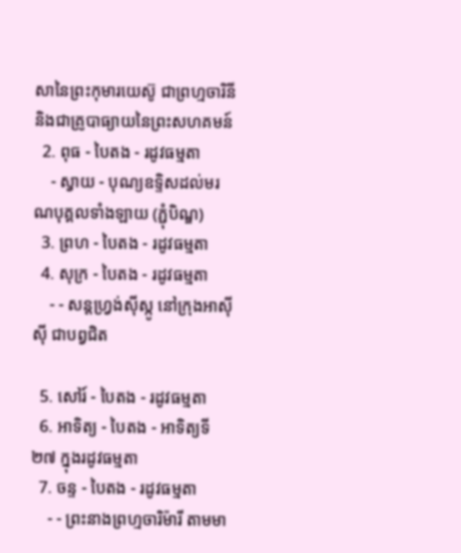សានៃព្រះកុមារយេស៊ូ ជាព្រហ្មចារិនី និងជាគ្រូបាធ្យាយនៃព្រះសហគមន៍
  2. ពុធ - បៃតង - រដូវធម្មតា
    - ស្វាយ - បុណ្យឧទ្ទិសដល់មរណបុគ្គលទាំងឡាយ (ភ្ជុំបិណ្ឌ)
  3. ព្រហ - បៃតង - រដូវធម្មតា
  4. សុក្រ - បៃតង - រដូវធម្មតា
    - - សន្តហ្វ្រង់ស៊ីស្កូ នៅក្រុងអាស៊ីស៊ី ជាបព្វជិត

  5. សៅរ៍ - បៃតង - រដូវធម្មតា
  6. អាទិត្យ - បៃតង - អាទិត្យទី២៧ ក្នុងរដូវធម្មតា
  7. ចន្ទ - បៃតង - រដូវធម្មតា
    - - ព្រះនាងព្រហ្មចារិម៉ារី តាមមា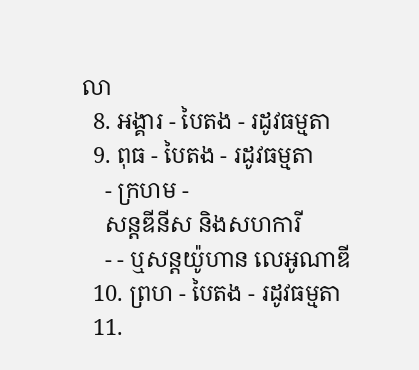លា
  8. អង្គារ - បៃតង - រដូវធម្មតា
  9. ពុធ - បៃតង - រដូវធម្មតា
    - ក្រហម -
    សន្តឌីនីស និងសហការី
    - - ឬសន្តយ៉ូហាន លេអូណាឌី
  10. ព្រហ - បៃតង - រដូវធម្មតា
  11.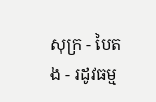សុក្រ - បៃតង - រដូវធម្ម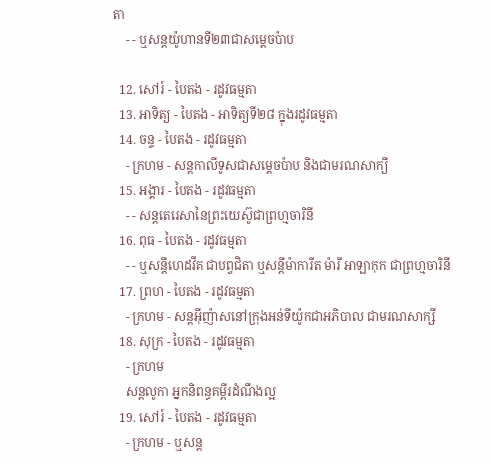តា
    - - ឬសន្តយ៉ូហានទី២៣ជាសម្តេចប៉ាប

  12. សៅរ៍ - បៃតង - រដូវធម្មតា
  13. អាទិត្យ - បៃតង - អាទិត្យទី២៨ ក្នុងរដូវធម្មតា
  14. ចន្ទ - បៃតង - រដូវធម្មតា
    - ក្រហម - សន្ដកាលីទូសជាសម្ដេចប៉ាប និងជាមរណសាក្យី
  15. អង្គារ - បៃតង - រដូវធម្មតា
    - - សន្តតេរេសានៃព្រះយេស៊ូជាព្រហ្មចារិនី
  16. ពុធ - បៃតង - រដូវធម្មតា
    - - ឬសន្ដីហេដវីគ ជាបព្វជិតា ឬសន្ដីម៉ាការីត ម៉ារី អាឡាកុក ជាព្រហ្មចារិនី
  17. ព្រហ - បៃតង - រដូវធម្មតា
    - ក្រហម - សន្តអ៊ីញ៉ាសនៅក្រុងអន់ទីយ៉ូកជាអភិបាល ជាមរណសាក្សី
  18. សុក្រ - បៃតង - រដូវធម្មតា
    - ក្រហម
    សន្តលូកា អ្នកនិពន្ធគម្ពីរដំណឹងល្អ
  19. សៅរ៍ - បៃតង - រដូវធម្មតា
    - ក្រហម - ឬសន្ដ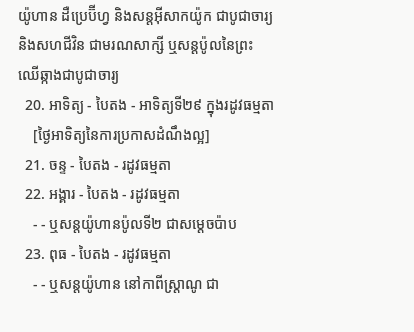យ៉ូហាន ដឺប្រេប៊ីហ្វ និងសន្ដអ៊ីសាកយ៉ូក ជាបូជាចារ្យ និងសហជីវិន ជាមរណសាក្សី ឬសន្ដប៉ូលនៃព្រះឈើឆ្កាងជាបូជាចារ្យ
  20. អាទិត្យ - បៃតង - អាទិត្យទី២៩ ក្នុងរដូវធម្មតា
    [ថ្ងៃអាទិត្យនៃការប្រកាសដំណឹងល្អ]
  21. ចន្ទ - បៃតង - រដូវធម្មតា
  22. អង្គារ - បៃតង - រដូវធម្មតា
    - - ឬសន្តយ៉ូហានប៉ូលទី២ ជាសម្ដេចប៉ាប
  23. ពុធ - បៃតង - រដូវធម្មតា
    - - ឬសន្ដយ៉ូហាន នៅកាពីស្រ្ដាណូ ជា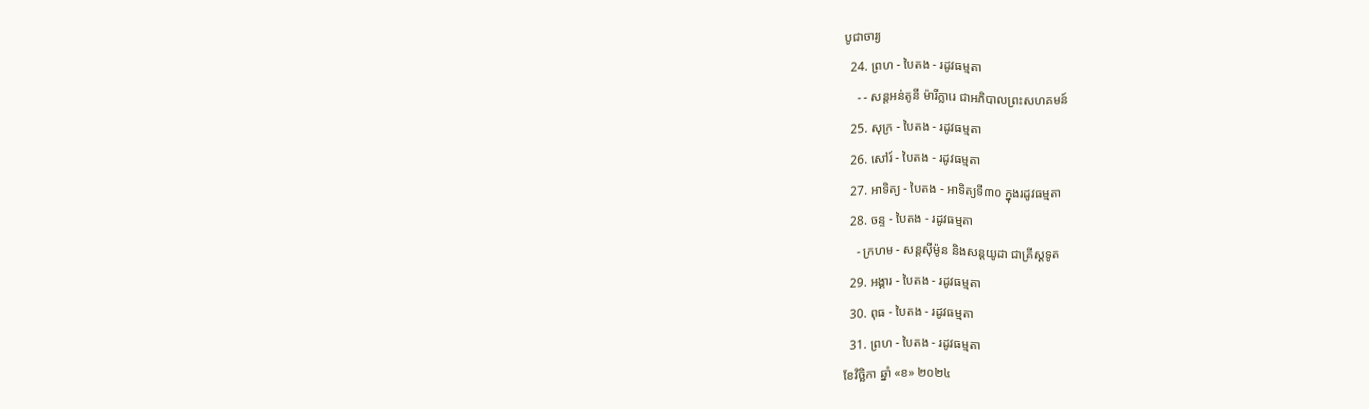បូជាចារ្យ
  24. ព្រហ - បៃតង - រដូវធម្មតា
    - - សន្តអន់តូនី ម៉ារីក្លារេ ជាអភិបាលព្រះសហគមន៍
  25. សុក្រ - បៃតង - រដូវធម្មតា
  26. សៅរ៍ - បៃតង - រដូវធម្មតា
  27. អាទិត្យ - បៃតង - អាទិត្យទី៣០ ក្នុងរដូវធម្មតា
  28. ចន្ទ - បៃតង - រដូវធម្មតា
    - ក្រហម - សន្ដស៊ីម៉ូន និងសន្ដយូដា ជាគ្រីស្ដទូត
  29. អង្គារ - បៃតង - រដូវធម្មតា
  30. ពុធ - បៃតង - រដូវធម្មតា
  31. ព្រហ - បៃតង - រដូវធម្មតា
ខែវិច្ឆិកា ឆ្នាំ «ខ» ២០២៤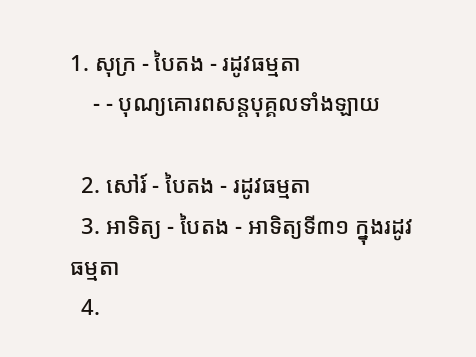1. សុក្រ - បៃតង - រដូវធម្មតា
    - - បុណ្យគោរពសន្ដបុគ្គលទាំងឡាយ

  2. សៅរ៍ - បៃតង - រដូវធម្មតា
  3. អាទិត្យ - បៃតង - អាទិត្យទី៣១ ក្នុងរដូវធម្មតា
  4.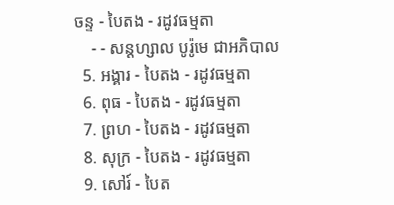ចន្ទ - បៃតង - រដូវធម្មតា
    - - សន្ដហ្សាល បូរ៉ូមេ ជាអភិបាល
  5. អង្គារ - បៃតង - រដូវធម្មតា
  6. ពុធ - បៃតង - រដូវធម្មតា
  7. ព្រហ - បៃតង - រដូវធម្មតា
  8. សុក្រ - បៃតង - រដូវធម្មតា
  9. សៅរ៍ - បៃត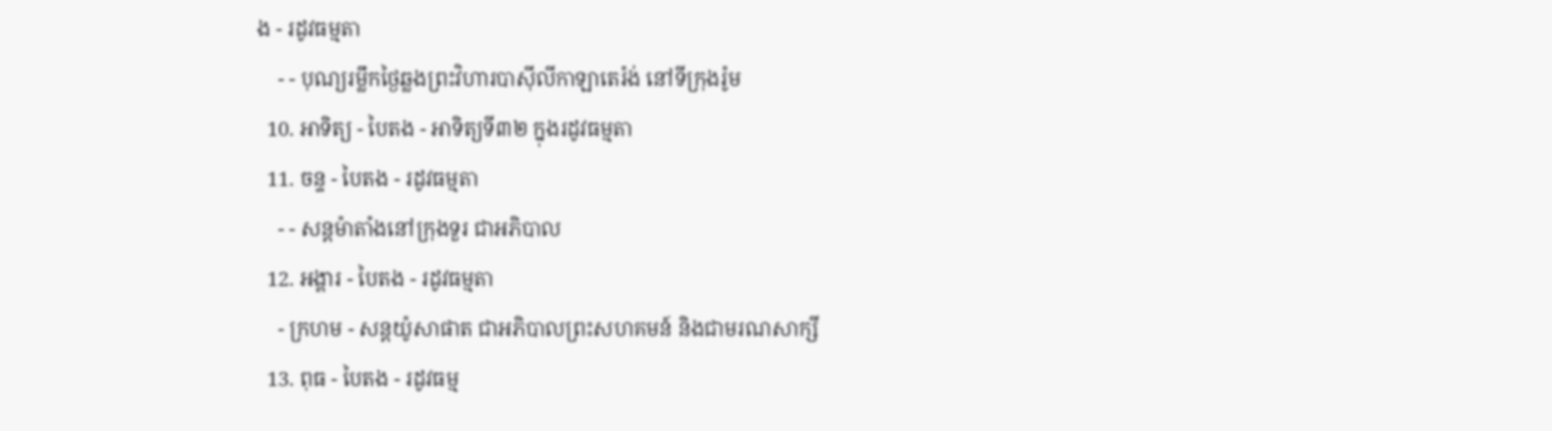ង - រដូវធម្មតា
    - - បុណ្យរម្លឹកថ្ងៃឆ្លងព្រះវិហារបាស៊ីលីកាឡាតេរ៉ង់ នៅទីក្រុងរ៉ូម
  10. អាទិត្យ - បៃតង - អាទិត្យទី៣២ ក្នុងរដូវធម្មតា
  11. ចន្ទ - បៃតង - រដូវធម្មតា
    - - សន្ដម៉ាតាំងនៅក្រុងទួរ ជាអភិបាល
  12. អង្គារ - បៃតង - រដូវធម្មតា
    - ក្រហម - សន្ដយ៉ូសាផាត ជាអភិបាលព្រះសហគមន៍ និងជាមរណសាក្សី
  13. ពុធ - បៃតង - រដូវធម្ម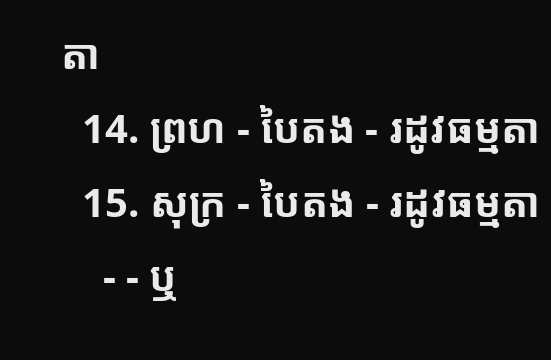តា
  14. ព្រហ - បៃតង - រដូវធម្មតា
  15. សុក្រ - បៃតង - រដូវធម្មតា
    - - ឬ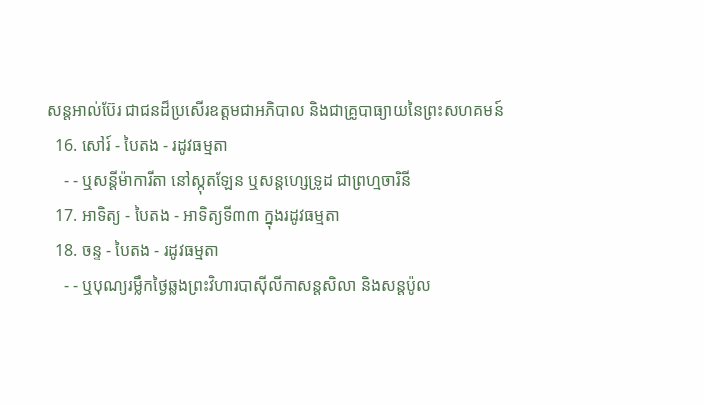សន្ដអាល់ប៊ែរ ជាជនដ៏ប្រសើរឧត្ដមជាអភិបាល និងជាគ្រូបាធ្យាយនៃព្រះសហគមន៍
  16. សៅរ៍ - បៃតង - រដូវធម្មតា
    - - ឬសន្ដីម៉ាការីតា នៅស្កុតឡែន ឬសន្ដហ្សេទ្រូដ ជាព្រហ្មចារិនី
  17. អាទិត្យ - បៃតង - អាទិត្យទី៣៣ ក្នុងរដូវធម្មតា
  18. ចន្ទ - បៃតង - រដូវធម្មតា
    - - ឬបុណ្យរម្លឹកថ្ងៃឆ្លងព្រះវិហារបាស៊ីលីកាសន្ដសិលា និងសន្ដប៉ូល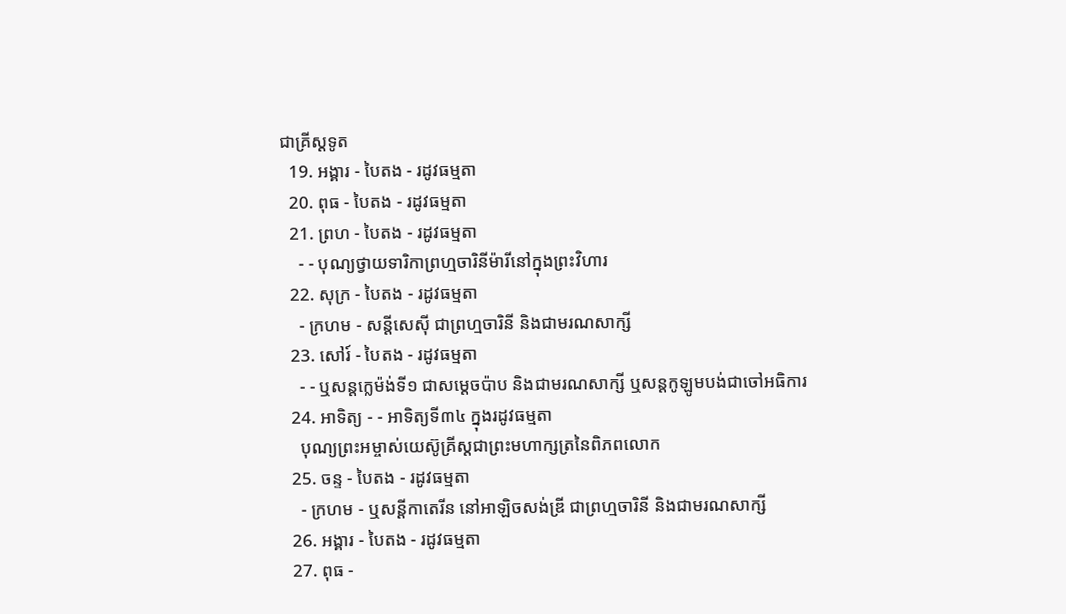ជាគ្រីស្ដទូត
  19. អង្គារ - បៃតង - រដូវធម្មតា
  20. ពុធ - បៃតង - រដូវធម្មតា
  21. ព្រហ - បៃតង - រដូវធម្មតា
    - - បុណ្យថ្វាយទារិកាព្រហ្មចារិនីម៉ារីនៅក្នុងព្រះវិហារ
  22. សុក្រ - បៃតង - រដូវធម្មតា
    - ក្រហម - សន្ដីសេស៊ី ជាព្រហ្មចារិនី និងជាមរណសាក្សី
  23. សៅរ៍ - បៃតង - រដូវធម្មតា
    - - ឬសន្ដក្លេម៉ង់ទី១ ជាសម្ដេចប៉ាប និងជាមរណសាក្សី ឬសន្ដកូឡូមបង់ជាចៅអធិការ
  24. អាទិត្យ - - អាទិត្យទី៣៤ ក្នុងរដូវធម្មតា
    បុណ្យព្រះអម្ចាស់យេស៊ូគ្រីស្ដជាព្រះមហាក្សត្រនៃពិភពលោក
  25. ចន្ទ - បៃតង - រដូវធម្មតា
    - ក្រហម - ឬសន្ដីកាតេរីន នៅអាឡិចសង់ឌ្រី ជាព្រហ្មចារិនី និងជាមរណសាក្សី
  26. អង្គារ - បៃតង - រដូវធម្មតា
  27. ពុធ -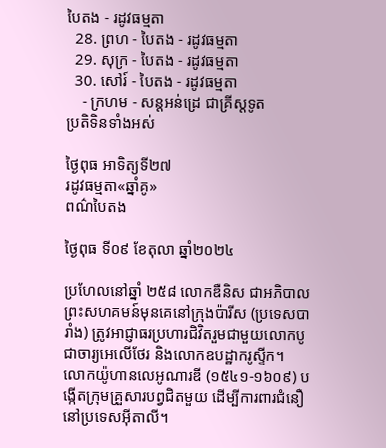បៃតង - រដូវធម្មតា
  28. ព្រហ - បៃតង - រដូវធម្មតា
  29. សុក្រ - បៃតង - រដូវធម្មតា
  30. សៅរ៍ - បៃតង - រដូវធម្មតា
    - ក្រហម - សន្ដអន់ដ្រេ ជាគ្រីស្ដទូត
ប្រតិទិនទាំងអស់

ថ្ងៃពុធ អាទិត្យទី២៧
រដូវធម្មតា«ឆ្នាំគូ»
ពណ៌បៃតង

ថ្ងៃពុធ ទី០៩ ខែតុលា ឆ្នាំ២០២៤

ប្រហែលនៅឆ្នាំ ២៥៨ លោកឌឺនិស ជាអភិបាលព្រះសហគមន៍មុនគេនៅក្រុងប៉ារីស (ប្រទេសបារាំង) ត្រូវអាជ្ញាធរប្រហារជិវិតរួមជាមួយលោកបូជាចារ្យអេលើថែរ និងលោកឧបដ្ឋាករូស្ទីក។
លោកយ៉ូហានលេអូណារឌី (១៥៤១-១៦០៩) បង្កើតក្រុមគ្រួសារបព្វជិតមួយ ដើម្បីការពារជំនឿនៅប្រទេសអ៊ីតាលី។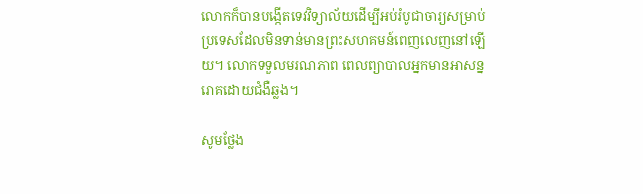លោកក៏បានបង្កើតទេវវិទ្យាល័យដើម្បីអប់រំបូជាចារ្យសម្រាប់ប្រទេសដែលមិនទាន់មានព្រះសហគមន៍ពេញលេញនៅឡើយ។ លោកទទួលមរណភាព ពេលព្យាបាលអ្នកមានអាសន្នរោគដោយជំងឺឆ្លង។

សូមថ្លែង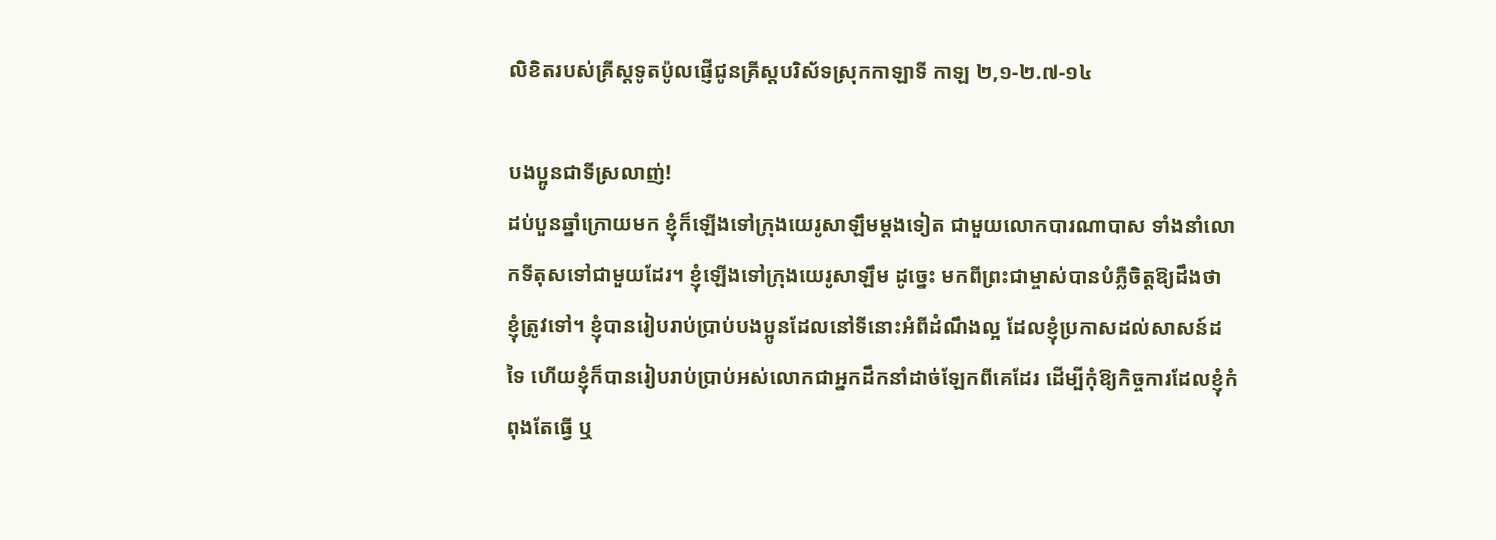លិខិតរបស់គ្រីស្ដទូតប៉ូលផ្ញើជូនគ្រីស្ដបរិស័ទស្រុកកាឡាទី កាឡ ២,១-២.៧-១៤

បងប្អូនជាទីស្រលាញ់!
ដប់បួនឆ្នាំក្រោយមក ខ្ញុំក៏ឡើងទៅក្រុងយេរូសាឡឹមម្ដងទៀត ជាមួយលោកបារណាបាស ទាំងនាំលោកទីតុសទៅជាមួយដែរ។ ខ្ញុំឡើងទៅក្រុងយេរូសាឡឹម ដូច្នេះ មកពីព្រះជាម្ចាស់បានបំភ្លឺចិត្តឱ្យដឹងថា ខ្ញុំត្រូវទៅ។ ខ្ញុំបានរៀបរាប់ប្រាប់បងប្អូនដែលនៅទីនោះអំពីដំណឹងល្អ ដែលខ្ញុំប្រកាសដល់សាសន៍ដទៃ ហើយខ្ញុំក៏បានរៀបរាប់ប្រាប់អស់លោកជាអ្នកដឹកនាំដាច់ឡែកពីគេដែរ ដើម្បីកុំឱ្យកិច្ចការដែលខ្ញុំកំពុងតែធ្វើ ឬ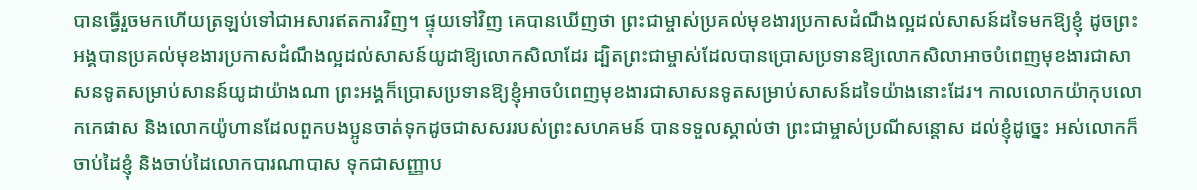បានធ្វើរួចមកហើយត្រឡប់ទៅជាអសារឥតការវិញ។ ផ្ទុយទៅវិញ គេបានឃើញថា ព្រះជាម្ចាស់ប្រគល់មុខងារប្រកាសដំណឹងល្អដល់សាសន៍ដទៃមកឱ្យខ្ញុំ ដូចព្រះអង្គបានប្រគល់មុខងារប្រកាសដំណឹងល្អដល់សាសន៍យូដាឱ្យលោកសិលាដែរ ដ្បិតព្រះជាម្ចាស់ដែលបានប្រោសប្រទានឱ្យលោកសិលាអាចបំពេញមុខងារជាសាសនទូតសម្រាប់សានន៍យូដាយ៉ាងណា ព្រះអង្គក៏ប្រោសប្រទានឱ្យខ្ញុំអាចបំពេញមុខងារជាសាសនទូតសម្រាប់សាសន៍ដទៃយ៉ាងនោះដែរ។ កាលលោកយ៉ាកុបលោកកេផាស និងលោកយ៉ូហានដែលពួកបងប្អូនចាត់ទុកដូចជាសសររបស់ព្រះសហគមន៍ បានទទួលស្គាល់ថា ព្រះជាម្ចាស់ប្រណីសន្ដោស ដល់ខ្ញុំដូច្នេះ អស់លោកក៏ចាប់ដៃខ្ញុំ និងចាប់ដៃលោកបារណាបាស ទុកជាសញ្ញាប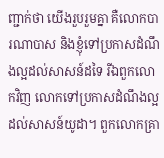ញ្ជាក់ថា យើងរួបរួមគ្នា គឺលោកបារណាបាស និងខ្ញុំទៅប្រកាសដំណឹងល្អដល់សាសន៍ដទៃ រីឯពួកលោកវិញ លោកទៅប្រកាសដំណឹងល្អដល់សាសន៍យូដា។ ពួកលោកគ្រា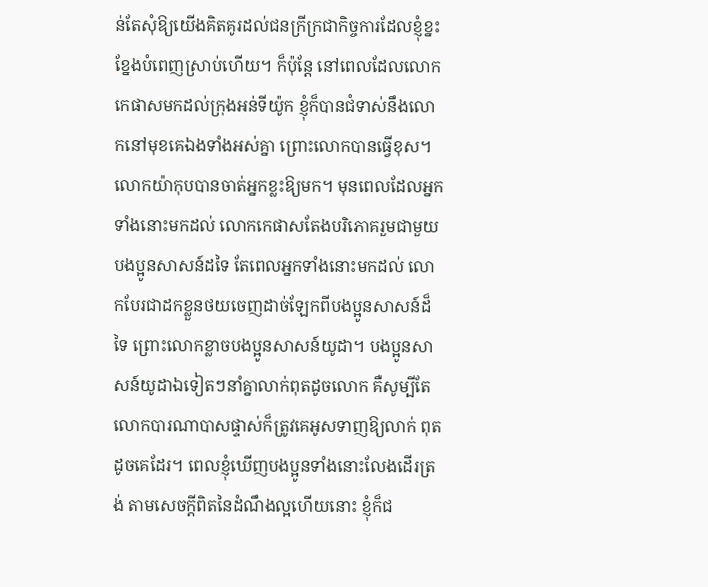ន់តែសុំឱ្យយើងគិតគូរដល់ជនក្រីក្រជាកិច្ចការដែលខ្ញុំខ្នះខ្នែងបំពេញស្រាប់ហើយ។ ក៏ប៉ុន្ដែ នៅពេលដែលលោកកេផាសមកដល់ក្រុងអន់ទីយ៉ូក ខ្ញុំក៏បានជំទាស់នឹងលោកនៅមុខគេឯងទាំងអស់គ្នា ព្រោះលោកបានធ្វើខុស។ លោកយ៉ាកុបបានចាត់អ្នកខ្លះឱ្យមក។ មុនពេលដែលអ្នកទាំងនោះមកដល់ លោកកេផាសតែងបរិភោគរួមជាមួយ បងប្អូនសាសន៍ដទៃ តែពេលអ្នកទាំងនោះមកដល់ លោកបែរជាដកខ្លួនថយចេញដាច់ឡែកពីបងប្អូនសាសន៍ដ៏ទៃ ព្រោះលោកខ្លាចបងប្អូនសាសន៍យូដា។ បងប្អូនសាសន៍យូដាឯទៀតៗនាំគ្នាលាក់ពុតដូចលោក គឺសូម្បីតែលោកបារណាបាសផ្ទាស់ក៏ត្រូវគេអូសទាញឱ្យលាក់ ពុតដូចគេដែរ។ ពេលខ្ញុំឃើញបងប្អូនទាំងនោះលែងដើរត្រង់ តាមសេចក្ដីពិតនៃដំណឹងល្អហើយនោះ ខ្ញុំក៏ជ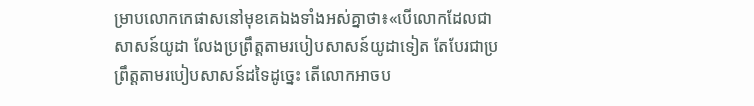ម្រាបលោកកេផាសនៅមុខគេឯងទាំងអស់គ្នាថា៖«បើលោកដែលជាសាសន៍យូដា លែងប្រព្រឹត្តតាមរបៀបសាសន៍យូដាទៀត តែបែរជាប្រព្រឹត្តតាមរបៀបសាសន៍ដទៃដូច្នេះ តើលោកអាចប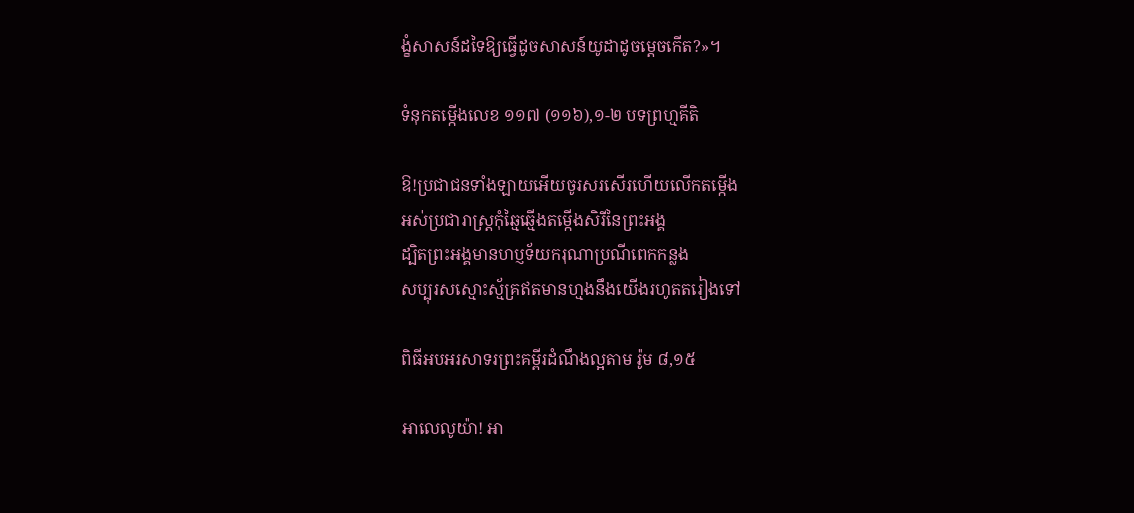ង្ខំសាសន៍ដទៃឱ្យធ្វើដូចសាសន៍យូដាដូចម្ដេចកើត?»។

ទំនុកតម្កើងលេខ ១១៧ (១១៦),១-២ បទព្រហ្មគីតិ

ឱ!ប្រជាជនទាំងឡាយអើយចូរសរសើរហើយលើកតម្កើង
អស់ប្រជារាស្រ្ដកុំឆ្មៃឆ្មើងតម្កើងសិរីនៃព្រះអង្គ
ដ្បិតព្រះអង្គមានហប្ញទ័យករុណាប្រណីពេកកន្លង
សប្បុរសស្មោះស្ម័គ្រឥតមានហ្មងនឹងយើងរហូតតរៀងទៅ

ពិធីអបអរសាទរព្រះគម្ពីរដំណឹងល្អតាម រ៉ូម ៨,១៥

អាលេលូយ៉ា! អា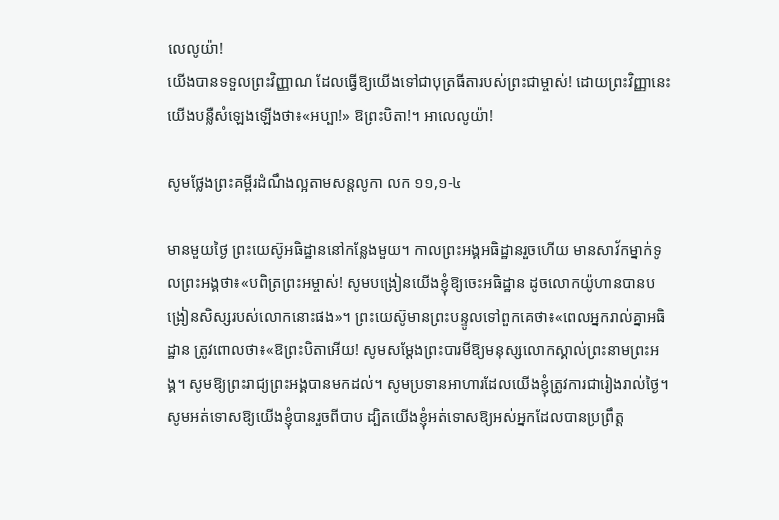លេលូយ៉ា!
យើងបានទទួលព្រះវិញ្ញាណ ដែលធ្វើឱ្យយើងទៅជាបុត្រធីតារបស់ព្រះជាម្ចាស់! ដោយព្រះវិញ្ញានេះ យើងបន្លឺសំឡេងឡើងថា៖«អប្បា!» ឱព្រះបិតា!។ អាលេលូយ៉ា!

សូមថ្លែងព្រះគម្ពីរដំណឹងល្អតាមសន្តលូកា លក ១១,១-៤

មានមួយថ្ងៃ ព្រះយេស៊ូអធិដ្ឋាននៅកន្លែងមួយ។ កាលព្រះអង្គអធិដ្ឋានរួចហើយ មានសាវ័កម្នាក់ទូលព្រះអង្គថា៖«បពិត្រព្រះអម្ចាស់! សូមបង្រៀនយើងខ្ញុំឱ្យចេះអធិដ្ឋាន ដូចលោកយ៉ូហានបានបង្រៀនសិស្សរបស់លោកនោះផង»។ ព្រះយេស៊ូមានព្រះបន្ទូលទៅពួកគេថា៖«ពេលអ្នករាល់គ្នាអធិដ្ឋាន ត្រូវពោលថា៖«ឱព្រះបិតាអើយ! សូមសម្ដែងព្រះបារមីឱ្យមនុស្សលោកស្គាល់ព្រះនាមព្រះអង្គ។ សូមឱ្យព្រះរាជ្យព្រះអង្គបានមកដល់។ សូមប្រទានអាហារដែលយើងខ្ញុំត្រូវការជារៀងរាល់ថ្ងៃ។ សូមអត់ទោសឱ្យយើងខ្ញុំបានរួចពីបាប ដ្បិតយើងខ្ញុំអត់ទោសឱ្យអស់អ្នកដែលបានប្រព្រឹត្ត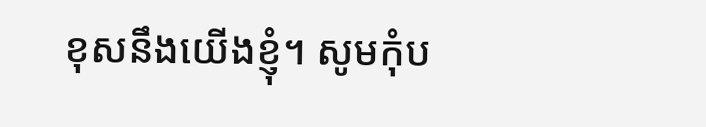ខុសនឹងយើងខ្ញុំ។ សូមកុំប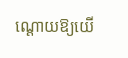ណ្ដោយឱ្យយើ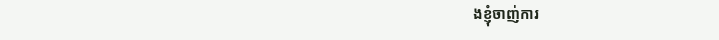ងខ្ញុំចាញ់ការ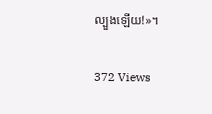ល្បួងឡើយ!»។

372 Views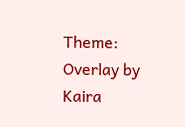Theme: Overlay by Kaira